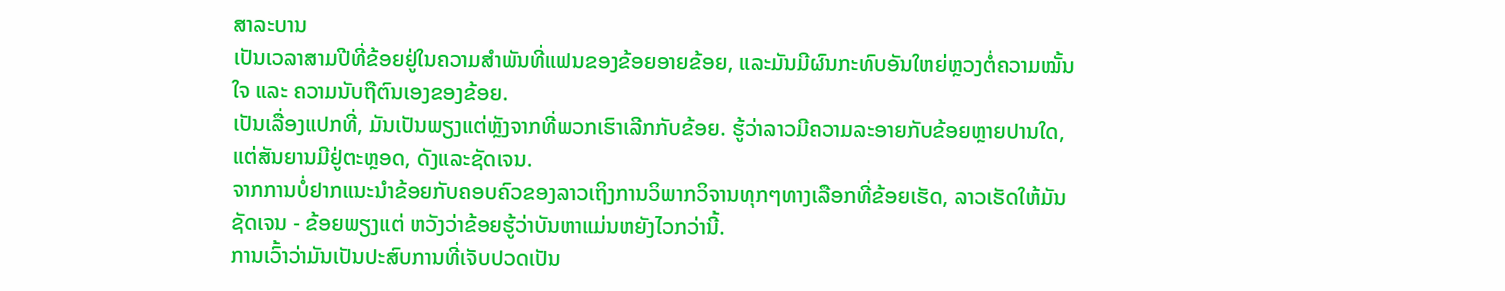ສາລະບານ
ເປັນເວລາສາມປີທີ່ຂ້ອຍຢູ່ໃນຄວາມສຳພັນທີ່ແຟນຂອງຂ້ອຍອາຍຂ້ອຍ, ແລະມັນມີຜົນກະທົບອັນໃຫຍ່ຫຼວງຕໍ່ຄວາມໝັ້ນໃຈ ແລະ ຄວາມນັບຖືຕົນເອງຂອງຂ້ອຍ.
ເປັນເລື່ອງແປກທີ່, ມັນເປັນພຽງແຕ່ຫຼັງຈາກທີ່ພວກເຮົາເລີກກັບຂ້ອຍ. ຮູ້ວ່າລາວມີຄວາມລະອາຍກັບຂ້ອຍຫຼາຍປານໃດ, ແຕ່ສັນຍານມີຢູ່ຕະຫຼອດ, ດັງແລະຊັດເຈນ.
ຈາກການບໍ່ຢາກແນະນໍາຂ້ອຍກັບຄອບຄົວຂອງລາວເຖິງການວິພາກວິຈານທຸກໆທາງເລືອກທີ່ຂ້ອຍເຮັດ, ລາວເຮັດໃຫ້ມັນຊັດເຈນ - ຂ້ອຍພຽງແຕ່ ຫວັງວ່າຂ້ອຍຮູ້ວ່າບັນຫາແມ່ນຫຍັງໄວກວ່ານີ້.
ການເວົ້າວ່າມັນເປັນປະສົບການທີ່ເຈັບປວດເປັນ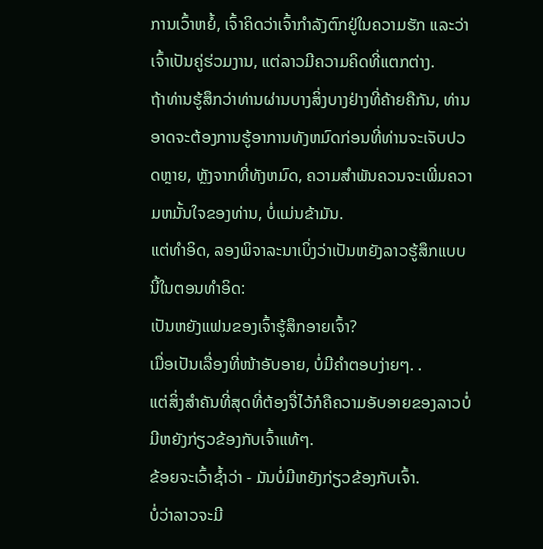ການເວົ້າຫຍໍ້, ເຈົ້າຄິດວ່າເຈົ້າກໍາລັງຕົກຢູ່ໃນຄວາມຮັກ ແລະວ່າເຈົ້າເປັນຄູ່ຮ່ວມງານ, ແຕ່ລາວມີຄວາມຄິດທີ່ແຕກຕ່າງ.
ຖ້າທ່ານຮູ້ສຶກວ່າທ່ານຜ່ານບາງສິ່ງບາງຢ່າງທີ່ຄ້າຍຄືກັນ, ທ່ານອາດຈະຕ້ອງການຮູ້ອາການທັງຫມົດກ່ອນທີ່ທ່ານຈະເຈັບປວດຫຼາຍ, ຫຼັງຈາກທີ່ທັງຫມົດ, ຄວາມສໍາພັນຄວນຈະເພີ່ມຄວາມຫມັ້ນໃຈຂອງທ່ານ, ບໍ່ແມ່ນຂ້າມັນ.
ແຕ່ທຳອິດ, ລອງພິຈາລະນາເບິ່ງວ່າເປັນຫຍັງລາວຮູ້ສຶກແບບນີ້ໃນຕອນທຳອິດ:
ເປັນຫຍັງແຟນຂອງເຈົ້າຮູ້ສຶກອາຍເຈົ້າ?
ເມື່ອເປັນເລື່ອງທີ່ໜ້າອັບອາຍ, ບໍ່ມີຄຳຕອບງ່າຍໆ. .
ແຕ່ສິ່ງສຳຄັນທີ່ສຸດທີ່ຕ້ອງຈື່ໄວ້ກໍຄືຄວາມອັບອາຍຂອງລາວບໍ່ມີຫຍັງກ່ຽວຂ້ອງກັບເຈົ້າແທ້ໆ.
ຂ້ອຍຈະເວົ້າຊ້ຳວ່າ - ມັນບໍ່ມີຫຍັງກ່ຽວຂ້ອງກັບເຈົ້າ.
ບໍ່ວ່າລາວຈະມີ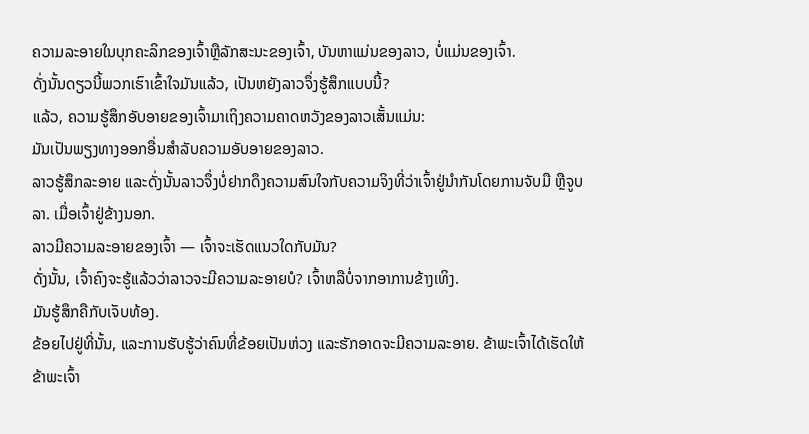ຄວາມລະອາຍໃນບຸກຄະລິກຂອງເຈົ້າຫຼືລັກສະນະຂອງເຈົ້າ, ບັນຫາແມ່ນຂອງລາວ, ບໍ່ແມ່ນຂອງເຈົ້າ.
ດັ່ງນັ້ນດຽວນີ້ພວກເຮົາເຂົ້າໃຈມັນແລ້ວ, ເປັນຫຍັງລາວຈຶ່ງຮູ້ສຶກແບບນີ້?
ແລ້ວ, ຄວາມຮູ້ສຶກອັບອາຍຂອງເຈົ້າມາເຖິງຄວາມຄາດຫວັງຂອງລາວເສັ້ນແມ່ນ:
ມັນເປັນພຽງທາງອອກອື່ນສໍາລັບຄວາມອັບອາຍຂອງລາວ.
ລາວຮູ້ສຶກລະອາຍ ແລະດັ່ງນັ້ນລາວຈຶ່ງບໍ່ຢາກດຶງຄວາມສົນໃຈກັບຄວາມຈິງທີ່ວ່າເຈົ້າຢູ່ນຳກັນໂດຍການຈັບມື ຫຼືຈູບລາ. ເມື່ອເຈົ້າຢູ່ຂ້າງນອກ.
ລາວມີຄວາມລະອາຍຂອງເຈົ້າ — ເຈົ້າຈະເຮັດແນວໃດກັບມັນ?
ດັ່ງນັ້ນ, ເຈົ້າຄົງຈະຮູ້ແລ້ວວ່າລາວຈະມີຄວາມລະອາຍບໍ? ເຈົ້າຫລືບໍ່ຈາກອາການຂ້າງເທິງ.
ມັນຮູ້ສຶກຄືກັບເຈັບທ້ອງ.
ຂ້ອຍໄປຢູ່ທີ່ນັ້ນ, ແລະການຮັບຮູ້ວ່າຄົນທີ່ຂ້ອຍເປັນຫ່ວງ ແລະຮັກອາດຈະມີຄວາມລະອາຍ. ຂ້າພະເຈົ້າໄດ້ເຮັດໃຫ້ຂ້າພະເຈົ້າ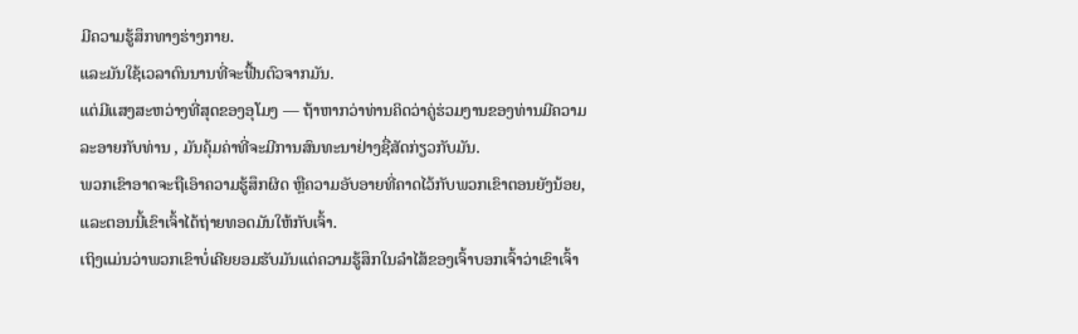ມີຄວາມຮູ້ສຶກທາງຮ່າງກາຍ.
ແລະມັນໃຊ້ເວລາດົນນານທີ່ຈະຟື້ນຕົວຈາກມັນ.
ແຕ່ມີແສງສະຫວ່າງທີ່ສຸດຂອງອຸໂມງ — ຖ້າຫາກວ່າທ່ານຄິດວ່າຄູ່ຮ່ວມງານຂອງທ່ານມີຄວາມລະອາຍກັບທ່ານ , ມັນຄຸ້ມຄ່າທີ່ຈະມີການສົນທະນາຢ່າງຊື່ສັດກ່ຽວກັບມັນ.
ພວກເຂົາອາດຈະຖືເອົາຄວາມຮູ້ສຶກຜິດ ຫຼືຄວາມອັບອາຍທີ່ຄາດໄວ້ກັບພວກເຂົາຕອນຍັງນ້ອຍ, ແລະຕອນນີ້ເຂົາເຈົ້າໄດ້ຖ່າຍທອດມັນໃຫ້ກັບເຈົ້າ.
ເຖິງແມ່ນວ່າພວກເຂົາບໍ່ເຄີຍຍອມຮັບມັນແຕ່ຄວາມຮູ້ສຶກໃນລໍາໄສ້ຂອງເຈົ້າບອກເຈົ້າວ່າເຂົາເຈົ້າ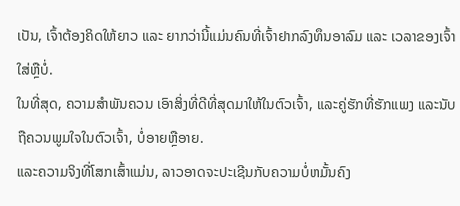ເປັນ, ເຈົ້າຕ້ອງຄິດໃຫ້ຍາວ ແລະ ຍາກວ່ານີ້ແມ່ນຄົນທີ່ເຈົ້າຢາກລົງທຶນອາລົມ ແລະ ເວລາຂອງເຈົ້າໃສ່ຫຼືບໍ່.
ໃນທີ່ສຸດ, ຄວາມສໍາພັນຄວນ ເອົາສິ່ງທີ່ດີທີ່ສຸດມາໃຫ້ໃນຕົວເຈົ້າ, ແລະຄູ່ຮັກທີ່ຮັກແພງ ແລະນັບຖືຄວນພູມໃຈໃນຕົວເຈົ້າ, ບໍ່ອາຍຫຼືອາຍ.
ແລະຄວາມຈິງທີ່ໂສກເສົ້າແມ່ນ, ລາວອາດຈະປະເຊີນກັບຄວາມບໍ່ຫມັ້ນຄົງ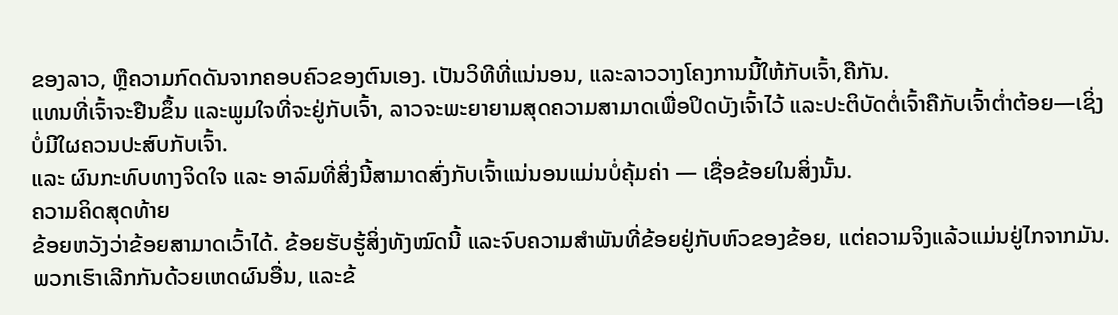ຂອງລາວ, ຫຼືຄວາມກົດດັນຈາກຄອບຄົວຂອງຕົນເອງ. ເປັນວິທີທີ່ແນ່ນອນ, ແລະລາວວາງໂຄງການນີ້ໃຫ້ກັບເຈົ້າ,ຄືກັນ.
ແທນທີ່ເຈົ້າຈະຢືນຂຶ້ນ ແລະພູມໃຈທີ່ຈະຢູ່ກັບເຈົ້າ, ລາວຈະພະຍາຍາມສຸດຄວາມສາມາດເພື່ອປິດບັງເຈົ້າໄວ້ ແລະປະຕິບັດຕໍ່ເຈົ້າຄືກັບເຈົ້າຕໍ່າຕ້ອຍ—ເຊິ່ງບໍ່ມີໃຜຄວນປະສົບກັບເຈົ້າ.
ແລະ ຜົນກະທົບທາງຈິດໃຈ ແລະ ອາລົມທີ່ສິ່ງນີ້ສາມາດສົ່ງກັບເຈົ້າແນ່ນອນແມ່ນບໍ່ຄຸ້ມຄ່າ — ເຊື່ອຂ້ອຍໃນສິ່ງນັ້ນ.
ຄວາມຄິດສຸດທ້າຍ
ຂ້ອຍຫວັງວ່າຂ້ອຍສາມາດເວົ້າໄດ້. ຂ້ອຍຮັບຮູ້ສິ່ງທັງໝົດນີ້ ແລະຈົບຄວາມສຳພັນທີ່ຂ້ອຍຢູ່ກັບຫົວຂອງຂ້ອຍ, ແຕ່ຄວາມຈິງແລ້ວແມ່ນຢູ່ໄກຈາກມັນ.
ພວກເຮົາເລີກກັນດ້ວຍເຫດຜົນອື່ນ, ແລະຂ້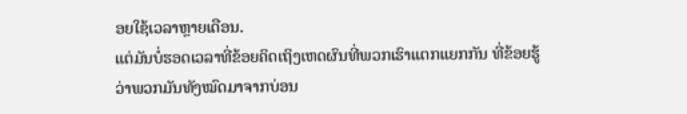ອຍໃຊ້ເວລາຫຼາຍເດືອນ.
ແຕ່ມັນບໍ່ຮອດເວລາທີ່ຂ້ອຍຄິດເຖິງເຫດຜົນທີ່ພວກເຮົາແຕກແຍກກັນ ທີ່ຂ້ອຍຮູ້ວ່າພວກມັນທັງໝົດມາຈາກບ່ອນ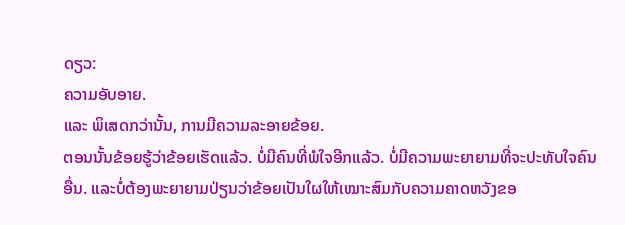ດຽວ:
ຄວາມອັບອາຍ.
ແລະ ພິເສດກວ່ານັ້ນ, ການມີຄວາມລະອາຍຂ້ອຍ.
ຕອນນັ້ນຂ້ອຍຮູ້ວ່າຂ້ອຍເຮັດແລ້ວ. ບໍ່ມີຄົນທີ່ພໍໃຈອີກແລ້ວ. ບໍ່ມີຄວາມພະຍາຍາມທີ່ຈະປະທັບໃຈຄົນອື່ນ. ແລະບໍ່ຕ້ອງພະຍາຍາມປ່ຽນວ່າຂ້ອຍເປັນໃຜໃຫ້ເໝາະສົມກັບຄວາມຄາດຫວັງຂອ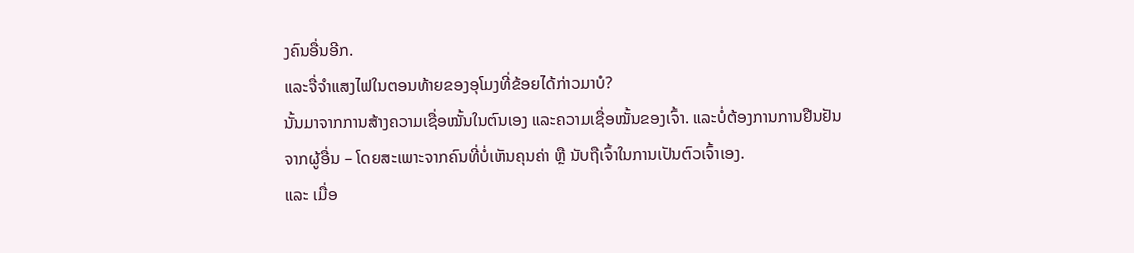ງຄົນອື່ນອີກ.
ແລະຈື່ຈໍາແສງໄຟໃນຕອນທ້າຍຂອງອຸໂມງທີ່ຂ້ອຍໄດ້ກ່າວມາບໍ?
ນັ້ນມາຈາກການສ້າງຄວາມເຊື່ອໝັ້ນໃນຕົນເອງ ແລະຄວາມເຊື່ອໝັ້ນຂອງເຈົ້າ. ແລະບໍ່ຕ້ອງການການຢືນຢັນຈາກຜູ້ອື່ນ – ໂດຍສະເພາະຈາກຄົນທີ່ບໍ່ເຫັນຄຸນຄ່າ ຫຼື ນັບຖືເຈົ້າໃນການເປັນຕົວເຈົ້າເອງ.
ແລະ ເມື່ອ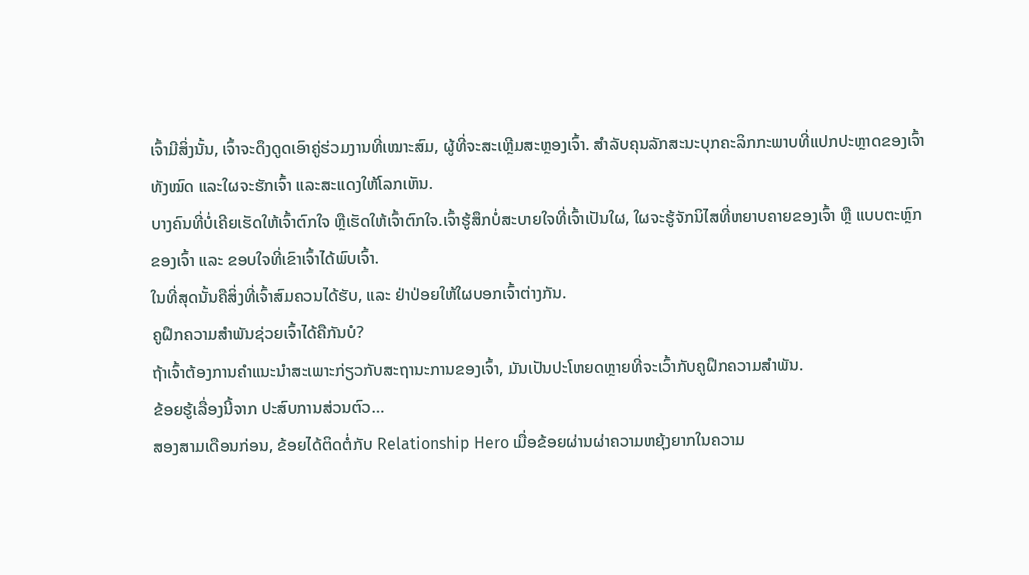ເຈົ້າມີສິ່ງນັ້ນ, ເຈົ້າຈະດຶງດູດເອົາຄູ່ຮ່ວມງານທີ່ເໝາະສົມ, ຜູ້ທີ່ຈະສະເຫຼີມສະຫຼອງເຈົ້າ. ສໍາລັບຄຸນລັກສະນະບຸກຄະລິກກະພາບທີ່ແປກປະຫຼາດຂອງເຈົ້າທັງໝົດ ແລະໃຜຈະຮັກເຈົ້າ ແລະສະແດງໃຫ້ໂລກເຫັນ.
ບາງຄົນທີ່ບໍ່ເຄີຍເຮັດໃຫ້ເຈົ້າຕົກໃຈ ຫຼືເຮັດໃຫ້ເຈົ້າຕົກໃຈ.ເຈົ້າຮູ້ສຶກບໍ່ສະບາຍໃຈທີ່ເຈົ້າເປັນໃຜ, ໃຜຈະຮູ້ຈັກນິໄສທີ່ຫຍາບຄາຍຂອງເຈົ້າ ຫຼື ແບບຕະຫຼົກຂອງເຈົ້າ ແລະ ຂອບໃຈທີ່ເຂົາເຈົ້າໄດ້ພົບເຈົ້າ.
ໃນທີ່ສຸດນັ້ນຄືສິ່ງທີ່ເຈົ້າສົມຄວນໄດ້ຮັບ, ແລະ ຢ່າປ່ອຍໃຫ້ໃຜບອກເຈົ້າຕ່າງກັນ.
ຄູຝຶກຄວາມສຳພັນຊ່ວຍເຈົ້າໄດ້ຄືກັນບໍ?
ຖ້າເຈົ້າຕ້ອງການຄຳແນະນຳສະເພາະກ່ຽວກັບສະຖານະການຂອງເຈົ້າ, ມັນເປັນປະໂຫຍດຫຼາຍທີ່ຈະເວົ້າກັບຄູຝຶກຄວາມສຳພັນ.
ຂ້ອຍຮູ້ເລື່ອງນີ້ຈາກ ປະສົບການສ່ວນຕົວ…
ສອງສາມເດືອນກ່ອນ, ຂ້ອຍໄດ້ຕິດຕໍ່ກັບ Relationship Hero ເມື່ອຂ້ອຍຜ່ານຜ່າຄວາມຫຍຸ້ງຍາກໃນຄວາມ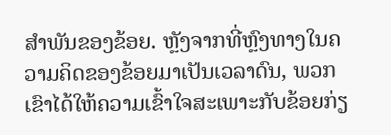ສຳພັນຂອງຂ້ອຍ. ຫຼັງຈາກທີ່ຫຼົງທາງໃນຄວາມຄິດຂອງຂ້ອຍມາເປັນເວລາດົນ, ພວກເຂົາໄດ້ໃຫ້ຄວາມເຂົ້າໃຈສະເພາະກັບຂ້ອຍກ່ຽ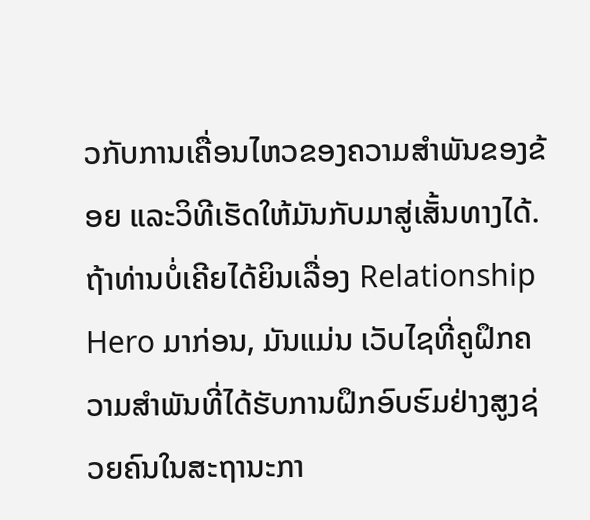ວກັບການເຄື່ອນໄຫວຂອງຄວາມສຳພັນຂອງຂ້ອຍ ແລະວິທີເຮັດໃຫ້ມັນກັບມາສູ່ເສັ້ນທາງໄດ້.
ຖ້າທ່ານບໍ່ເຄີຍໄດ້ຍິນເລື່ອງ Relationship Hero ມາກ່ອນ, ມັນແມ່ນ ເວັບໄຊທີ່ຄູຝຶກຄວາມສຳພັນທີ່ໄດ້ຮັບການຝຶກອົບຮົມຢ່າງສູງຊ່ວຍຄົນໃນສະຖານະກາ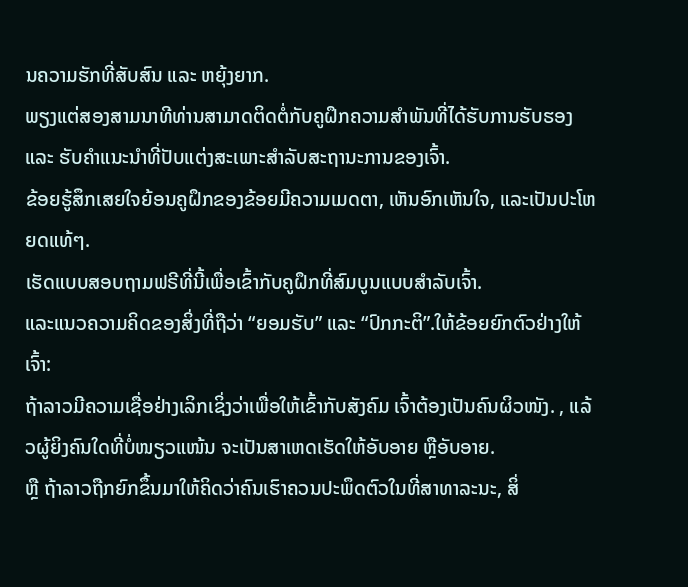ນຄວາມຮັກທີ່ສັບສົນ ແລະ ຫຍຸ້ງຍາກ.
ພຽງແຕ່ສອງສາມນາທີທ່ານສາມາດຕິດຕໍ່ກັບຄູຝຶກຄວາມສຳພັນທີ່ໄດ້ຮັບການຮັບຮອງ ແລະ ຮັບຄຳແນະນຳທີ່ປັບແຕ່ງສະເພາະສຳລັບສະຖານະການຂອງເຈົ້າ.
ຂ້ອຍຮູ້ສຶກເສຍໃຈຍ້ອນຄູຝຶກຂອງຂ້ອຍມີຄວາມເມດຕາ, ເຫັນອົກເຫັນໃຈ, ແລະເປັນປະໂຫຍດແທ້ໆ.
ເຮັດແບບສອບຖາມຟຣີທີ່ນີ້ເພື່ອເຂົ້າກັບຄູຝຶກທີ່ສົມບູນແບບສຳລັບເຈົ້າ.
ແລະແນວຄວາມຄິດຂອງສິ່ງທີ່ຖືວ່າ “ຍອມຮັບ” ແລະ “ປົກກະຕິ”.ໃຫ້ຂ້ອຍຍົກຕົວຢ່າງໃຫ້ເຈົ້າ:
ຖ້າລາວມີຄວາມເຊື່ອຢ່າງເລິກເຊິ່ງວ່າເພື່ອໃຫ້ເຂົ້າກັບສັງຄົມ ເຈົ້າຕ້ອງເປັນຄົນຜິວໜັງ. , ແລ້ວຜູ້ຍິງຄົນໃດທີ່ບໍ່ໜຽວແໜ້ນ ຈະເປັນສາເຫດເຮັດໃຫ້ອັບອາຍ ຫຼືອັບອາຍ.
ຫຼື ຖ້າລາວຖືກຍົກຂຶ້ນມາໃຫ້ຄິດວ່າຄົນເຮົາຄວນປະພຶດຕົວໃນທີ່ສາທາລະນະ, ສິ່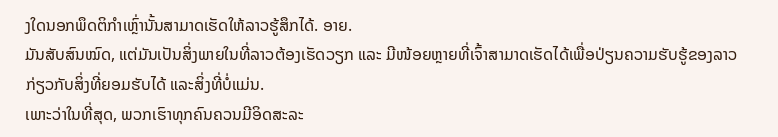ງໃດນອກພຶດຕິກຳເຫຼົ່ານັ້ນສາມາດເຮັດໃຫ້ລາວຮູ້ສຶກໄດ້. ອາຍ.
ມັນສັບສົນໝົດ, ແຕ່ມັນເປັນສິ່ງພາຍໃນທີ່ລາວຕ້ອງເຮັດວຽກ ແລະ ມີໜ້ອຍຫຼາຍທີ່ເຈົ້າສາມາດເຮັດໄດ້ເພື່ອປ່ຽນຄວາມຮັບຮູ້ຂອງລາວກ່ຽວກັບສິ່ງທີ່ຍອມຮັບໄດ້ ແລະສິ່ງທີ່ບໍ່ແມ່ນ.
ເພາະວ່າໃນທີ່ສຸດ, ພວກເຮົາທຸກຄົນຄວນມີອິດສະລະ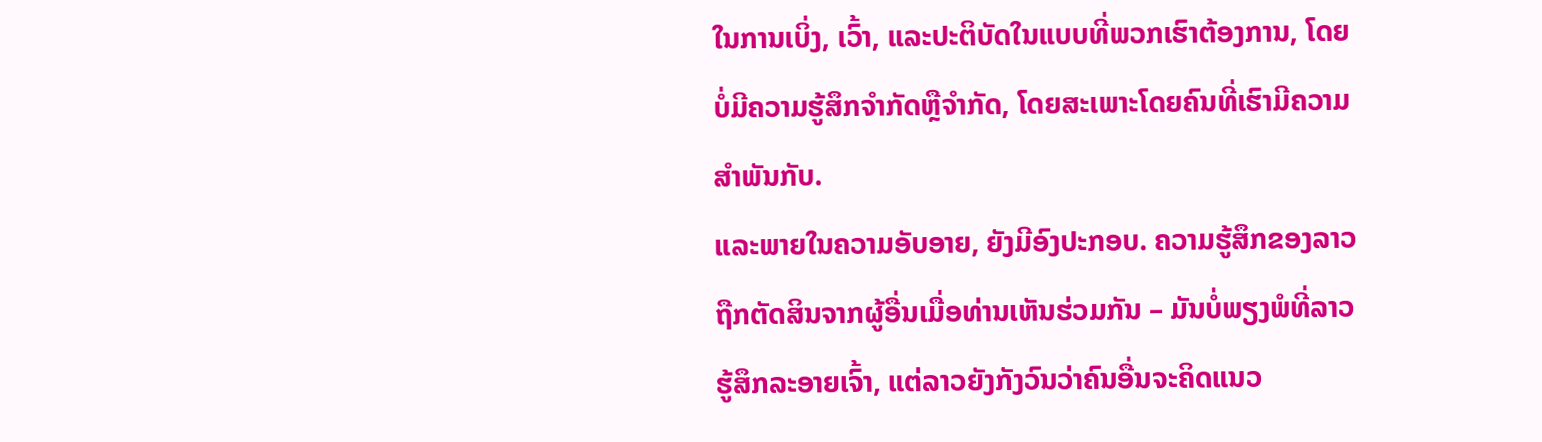ໃນການເບິ່ງ, ເວົ້າ, ແລະປະຕິບັດໃນແບບທີ່ພວກເຮົາຕ້ອງການ, ໂດຍບໍ່ມີຄວາມຮູ້ສຶກຈໍາກັດຫຼືຈໍາກັດ, ໂດຍສະເພາະໂດຍຄົນທີ່ເຮົາມີຄວາມສໍາພັນກັບ.
ແລະພາຍໃນຄວາມອັບອາຍ, ຍັງມີອົງປະກອບ. ຄວາມຮູ້ສຶກຂອງລາວຖືກຕັດສິນຈາກຜູ້ອື່ນເມື່ອທ່ານເຫັນຮ່ວມກັນ – ມັນບໍ່ພຽງພໍທີ່ລາວຮູ້ສຶກລະອາຍເຈົ້າ, ແຕ່ລາວຍັງກັງວົນວ່າຄົນອື່ນຈະຄິດແນວ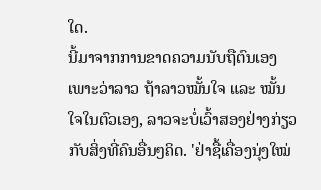ໃດ.
ນີ້ມາຈາກການຂາດຄວາມນັບຖືຕົນເອງເພາະວ່າລາວ ຖ້າລາວໝັ້ນໃຈ ແລະ ໝັ້ນໃຈໃນຕົວເອງ, ລາວຈະບໍ່ເວົ້າສອງຢ່າງກ່ຽວກັບສິ່ງທີ່ຄົນອື່ນໆຄິດ. 'ຢ່າຊື້ເຄື່ອງນຸ່ງໃໝ່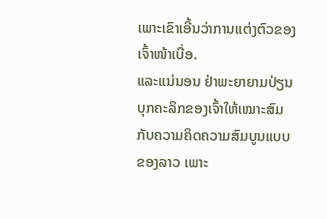ເພາະເຂົາເອີ້ນວ່າການແຕ່ງຕົວຂອງເຈົ້າໜ້າເບື່ອ.
ແລະແນ່ນອນ ຢ່າພະຍາຍາມປ່ຽນບຸກຄະລິກຂອງເຈົ້າໃຫ້ເໝາະສົມກັບຄວາມຄິດຄວາມສົມບູນແບບຂອງລາວ ເພາະ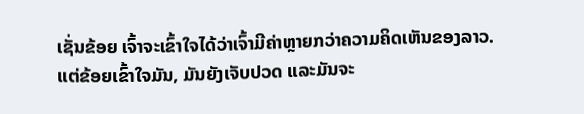ເຊັ່ນຂ້ອຍ ເຈົ້າຈະເຂົ້າໃຈໄດ້ວ່າເຈົ້າມີຄ່າຫຼາຍກວ່າຄວາມຄິດເຫັນຂອງລາວ.
ແຕ່ຂ້ອຍເຂົ້າໃຈມັນ, ມັນຍັງເຈັບປວດ ແລະມັນຈະ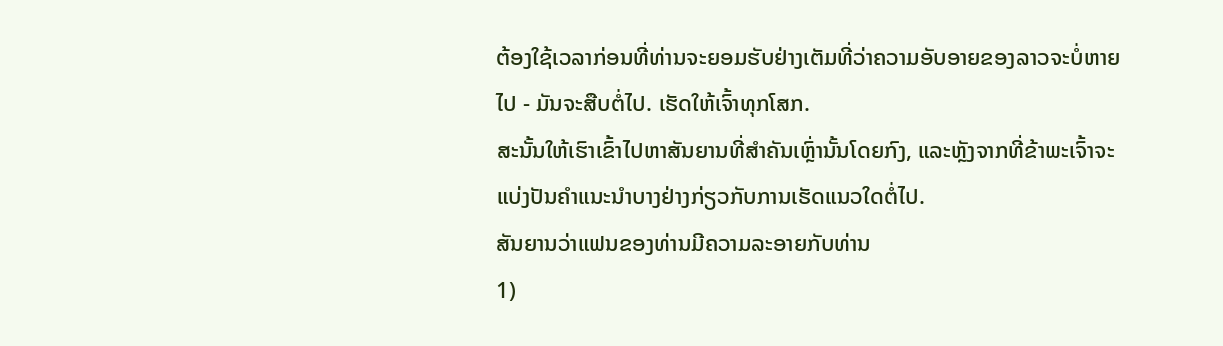ຕ້ອງໃຊ້ເວລາກ່ອນທີ່ທ່ານຈະຍອມຮັບຢ່າງເຕັມທີ່ວ່າຄວາມອັບອາຍຂອງລາວຈະບໍ່ຫາຍໄປ - ມັນຈະສືບຕໍ່ໄປ. ເຮັດໃຫ້ເຈົ້າທຸກໂສກ.
ສະນັ້ນໃຫ້ເຮົາເຂົ້າໄປຫາສັນຍານທີ່ສໍາຄັນເຫຼົ່ານັ້ນໂດຍກົງ, ແລະຫຼັງຈາກທີ່ຂ້າພະເຈົ້າຈະແບ່ງປັນຄໍາແນະນໍາບາງຢ່າງກ່ຽວກັບການເຮັດແນວໃດຕໍ່ໄປ.
ສັນຍານວ່າແຟນຂອງທ່ານມີຄວາມລະອາຍກັບທ່ານ
1)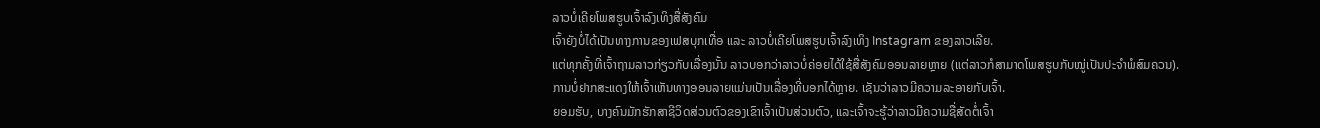ລາວບໍ່ເຄີຍໂພສຮູບເຈົ້າລົງເທິງສື່ສັງຄົມ
ເຈົ້າຍັງບໍ່ໄດ້ເປັນທາງການຂອງເຟສບຸກເທື່ອ ແລະ ລາວບໍ່ເຄີຍໂພສຮູບເຈົ້າລົງເທິງ Instagram ຂອງລາວເລີຍ.
ແຕ່ທຸກຄັ້ງທີ່ເຈົ້າຖາມລາວກ່ຽວກັບເລື່ອງນັ້ນ ລາວບອກວ່າລາວບໍ່ຄ່ອຍໄດ້ໃຊ້ສື່ສັງຄົມອອນລາຍຫຼາຍ (ແຕ່ລາວກໍສາມາດໂພສຮູບກັບໝູ່ເປັນປະຈຳພໍສົມຄວນ).
ການບໍ່ຢາກສະແດງໃຫ້ເຈົ້າເຫັນທາງອອນລາຍແມ່ນເປັນເລື່ອງທີ່ບອກໄດ້ຫຼາຍ. ເຊັນວ່າລາວມີຄວາມລະອາຍກັບເຈົ້າ.
ຍອມຮັບ, ບາງຄົນມັກຮັກສາຊີວິດສ່ວນຕົວຂອງເຂົາເຈົ້າເປັນສ່ວນຕົວ, ແລະເຈົ້າຈະຮູ້ວ່າລາວມີຄວາມຊື່ສັດຕໍ່ເຈົ້າ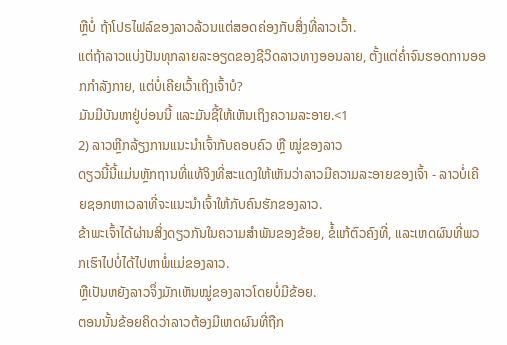ຫຼືບໍ່ ຖ້າໂປຣໄຟລ໌ຂອງລາວລ້ວນແຕ່ສອດຄ່ອງກັບສິ່ງທີ່ລາວເວົ້າ.
ແຕ່ຖ້າລາວແບ່ງປັນທຸກລາຍລະອຽດຂອງຊີວິດລາວທາງອອນລາຍ, ຕັ້ງແຕ່ຄ່ຳຈົນຮອດການອອກກຳລັງກາຍ, ແຕ່ບໍ່ເຄີຍເວົ້າເຖິງເຈົ້າບໍ?
ມັນມີບັນຫາຢູ່ບ່ອນນີ້ ແລະມັນຊີ້ໃຫ້ເຫັນເຖິງຄວາມລະອາຍ.<1
2) ລາວຫຼີກລ້ຽງການແນະນຳເຈົ້າກັບຄອບຄົວ ຫຼື ໝູ່ຂອງລາວ
ດຽວນີ້ນີ້ແມ່ນຫຼັກຖານທີ່ແທ້ຈິງທີ່ສະແດງໃຫ້ເຫັນວ່າລາວມີຄວາມລະອາຍຂອງເຈົ້າ - ລາວບໍ່ເຄີຍຊອກຫາເວລາທີ່ຈະແນະນຳເຈົ້າໃຫ້ກັບຄົນຮັກຂອງລາວ.
ຂ້າພະເຈົ້າໄດ້ຜ່ານສິ່ງດຽວກັນໃນຄວາມສໍາພັນຂອງຂ້ອຍ, ຂໍ້ແກ້ຕົວຄົງທີ່, ແລະເຫດຜົນທີ່ພວກເຮົາໄປບໍ່ໄດ້ໄປຫາພໍ່ແມ່ຂອງລາວ.
ຫຼືເປັນຫຍັງລາວຈຶ່ງມັກເຫັນໝູ່ຂອງລາວໂດຍບໍ່ມີຂ້ອຍ.
ຕອນນັ້ນຂ້ອຍຄິດວ່າລາວຕ້ອງມີເຫດຜົນທີ່ຖືກ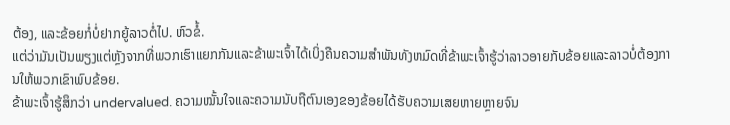ຕ້ອງ, ແລະຂ້ອຍກໍ່ບໍ່ຢາກຍູ້ລາວຕໍ່ໄປ. ຫົວຂໍ້.
ແຕ່ວ່າມັນເປັນພຽງແຕ່ຫຼັງຈາກທີ່ພວກເຮົາແຍກກັນແລະຂ້າພະເຈົ້າໄດ້ເບິ່ງຄືນຄວາມສໍາພັນທັງຫມົດທີ່ຂ້າພະເຈົ້າຮູ້ວ່າລາວອາຍກັບຂ້ອຍແລະລາວບໍ່ຕ້ອງການໃຫ້ພວກເຂົາພົບຂ້ອຍ.
ຂ້າພະເຈົ້າຮູ້ສຶກວ່າ undervalued. ຄວາມໝັ້ນໃຈແລະຄວາມນັບຖືຕົນເອງຂອງຂ້ອຍໄດ້ຮັບຄວາມເສຍຫາຍຫຼາຍຈົນ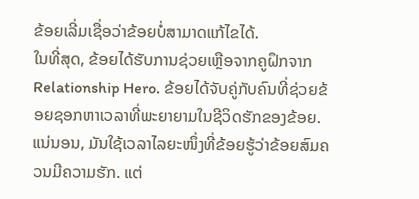ຂ້ອຍເລີ່ມເຊື່ອວ່າຂ້ອຍບໍ່ສາມາດແກ້ໄຂໄດ້.
ໃນທີ່ສຸດ, ຂ້ອຍໄດ້ຮັບການຊ່ວຍເຫຼືອຈາກຄູຝຶກຈາກ Relationship Hero. ຂ້ອຍໄດ້ຈັບຄູ່ກັບຄົນທີ່ຊ່ວຍຂ້ອຍຊອກຫາເວລາທີ່ພະຍາຍາມໃນຊີວິດຮັກຂອງຂ້ອຍ.
ແນ່ນອນ, ມັນໃຊ້ເວລາໄລຍະໜຶ່ງທີ່ຂ້ອຍຮູ້ວ່າຂ້ອຍສົມຄວນມີຄວາມຮັກ. ແຕ່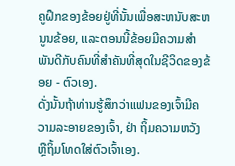ຄູຝຶກຂອງຂ້ອຍຢູ່ທີ່ນັ້ນເພື່ອສະຫນັບສະຫນູນຂ້ອຍ, ແລະຕອນນີ້ຂ້ອຍມີຄວາມສໍາພັນດີກັບຄົນທີ່ສໍາຄັນທີ່ສຸດໃນຊີວິດຂອງຂ້ອຍ - ຕົວເອງ.
ດັ່ງນັ້ນຖ້າທ່ານຮູ້ສຶກວ່າແຟນຂອງເຈົ້າມີຄວາມລະອາຍຂອງເຈົ້າ, ຢ່າ ຖິ້ມຄວາມຫວັງ ຫຼືຖິ້ມໂທດໃສ່ຕົວເຈົ້າເອງ.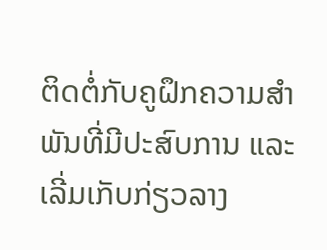ຕິດຕໍ່ກັບຄູຝຶກຄວາມສຳພັນທີ່ມີປະສົບການ ແລະເລີ່ມເກັບກ່ຽວລາງ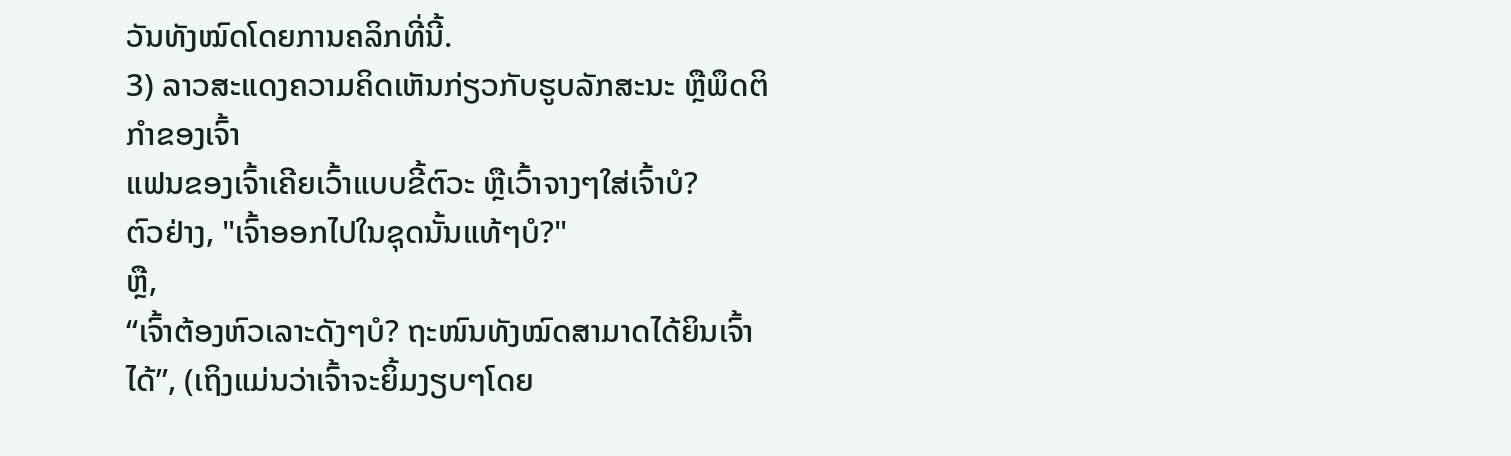ວັນທັງໝົດໂດຍການຄລິກທີ່ນີ້.
3) ລາວສະແດງຄວາມຄິດເຫັນກ່ຽວກັບຮູບລັກສະນະ ຫຼືພຶດຕິກໍາຂອງເຈົ້າ
ແຟນຂອງເຈົ້າເຄີຍເວົ້າແບບຂີ້ຕົວະ ຫຼືເວົ້າຈາງໆໃສ່ເຈົ້າບໍ?
ຕົວຢ່າງ, "ເຈົ້າອອກໄປໃນຊຸດນັ້ນແທ້ໆບໍ?"
ຫຼື,
“ເຈົ້າຕ້ອງຫົວເລາະດັງໆບໍ? ຖະໜົນທັງໝົດສາມາດໄດ້ຍິນເຈົ້າໄດ້”, (ເຖິງແມ່ນວ່າເຈົ້າຈະຍິ້ມງຽບໆໂດຍ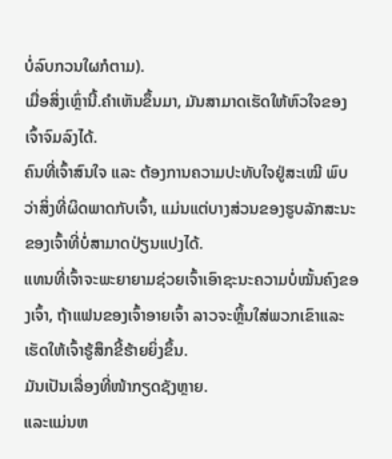ບໍ່ລົບກວນໃຜກໍຕາມ).
ເມື່ອສິ່ງເຫຼົ່ານີ້.ຄຳເຫັນຂຶ້ນມາ, ມັນສາມາດເຮັດໃຫ້ຫົວໃຈຂອງເຈົ້າຈົມລົງໄດ້.
ຄົນທີ່ເຈົ້າສົນໃຈ ແລະ ຕ້ອງການຄວາມປະທັບໃຈຢູ່ສະເໝີ ພົບວ່າສິ່ງທີ່ຜິດພາດກັບເຈົ້າ, ແມ່ນແຕ່ບາງສ່ວນຂອງຮູບລັກສະນະຂອງເຈົ້າທີ່ບໍ່ສາມາດປ່ຽນແປງໄດ້.
ແທນທີ່ເຈົ້າຈະພະຍາຍາມຊ່ວຍເຈົ້າເອົາຊະນະຄວາມບໍ່ໝັ້ນຄົງຂອງເຈົ້າ, ຖ້າແຟນຂອງເຈົ້າອາຍເຈົ້າ ລາວຈະຫຼິ້ນໃສ່ພວກເຂົາແລະເຮັດໃຫ້ເຈົ້າຮູ້ສຶກຂີ້ຮ້າຍຍິ່ງຂຶ້ນ.
ມັນເປັນເລື່ອງທີ່ໜ້າກຽດຊັງຫຼາຍ.
ແລະແມ່ນຫ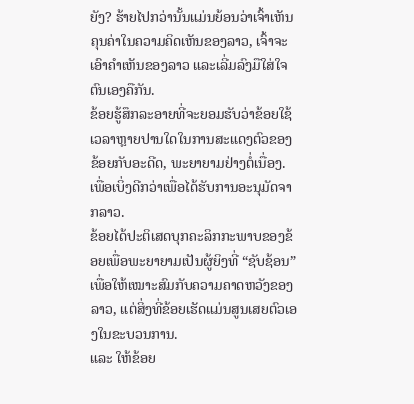ຍັງ? ຮ້າຍໄປກວ່ານັ້ນແມ່ນຍ້ອນວ່າເຈົ້າເຫັນຄຸນຄ່າໃນຄວາມຄິດເຫັນຂອງລາວ, ເຈົ້າຈະເອົາຄຳເຫັນຂອງລາວ ແລະເລີ່ມລົງມືໃສ່ໃຈຕົນເອງຄືກັນ.
ຂ້ອຍຮູ້ສຶກລະອາຍທີ່ຈະຍອມຮັບວ່າຂ້ອຍໃຊ້ເວລາຫຼາຍປານໃດໃນການສະແດງຕົວຂອງຂ້ອຍກັບອະດີດ, ພະຍາຍາມຢ່າງຕໍ່ເນື່ອງ. ເພື່ອເບິ່ງດີກວ່າເພື່ອໄດ້ຮັບການອະນຸມັດຈາກລາວ.
ຂ້ອຍໄດ້ປະຕິເສດບຸກຄະລິກກະພາບຂອງຂ້ອຍເພື່ອພະຍາຍາມເປັນຜູ້ຍິງທີ່ “ຊັບຊ້ອນ” ເພື່ອໃຫ້ເໝາະສົມກັບຄວາມຄາດຫວັງຂອງລາວ, ແຕ່ສິ່ງທີ່ຂ້ອຍເຮັດແມ່ນສູນເສຍຕົວເອງໃນຂະບວນການ.
ແລະ ໃຫ້ຂ້ອຍ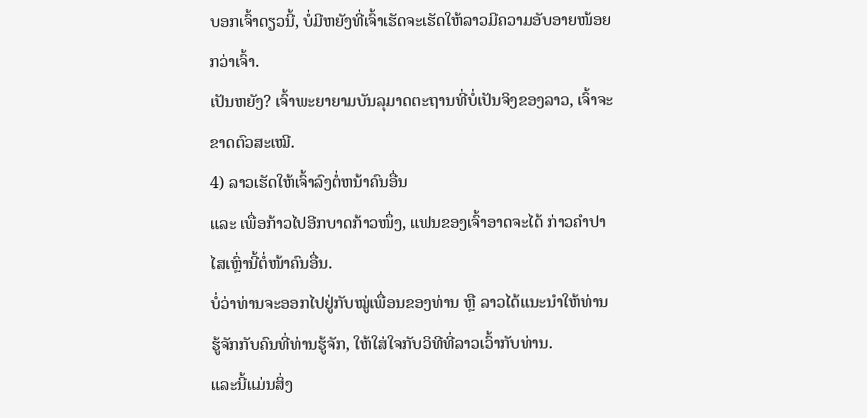ບອກເຈົ້າດຽວນີ້, ບໍ່ມີຫຍັງທີ່ເຈົ້າເຮັດຈະເຮັດໃຫ້ລາວມີຄວາມອັບອາຍໜ້ອຍກວ່າເຈົ້າ.
ເປັນຫຍັງ? ເຈົ້າພະຍາຍາມບັນລຸມາດຕະຖານທີ່ບໍ່ເປັນຈິງຂອງລາວ, ເຈົ້າຈະຂາດຕົວສະເໝີ.
4) ລາວເຮັດໃຫ້ເຈົ້າລົງຕໍ່ຫນ້າຄົນອື່ນ
ແລະ ເພື່ອກ້າວໄປອີກບາດກ້າວໜຶ່ງ, ແຟນຂອງເຈົ້າອາດຈະໄດ້ ກ່າວຄຳປາໄສເຫຼົ່ານີ້ຕໍ່ໜ້າຄົນອື່ນ.
ບໍ່ວ່າທ່ານຈະອອກໄປຢູ່ກັບໝູ່ເພື່ອນຂອງທ່ານ ຫຼື ລາວໄດ້ແນະນຳໃຫ້ທ່ານຮູ້ຈັກກັບຄົນທີ່ທ່ານຮູ້ຈັກ, ໃຫ້ໃສ່ໃຈກັບວິທີທີ່ລາວເວົ້າກັບທ່ານ.
ແລະນີ້ແມ່ນສິ່ງ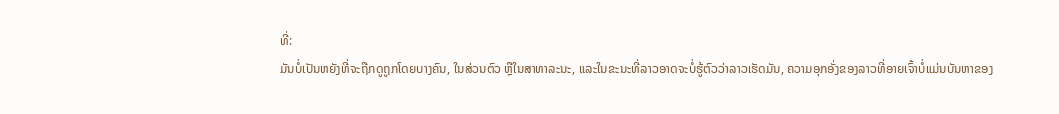ທີ່:
ມັນບໍ່ເປັນຫຍັງທີ່ຈະຖືກດູຖູກໂດຍບາງຄົນ, ໃນສ່ວນຕົວ ຫຼືໃນສາທາລະນະ, ແລະໃນຂະນະທີ່ລາວອາດຈະບໍ່ຮູ້ຕົວວ່າລາວເຮັດມັນ, ຄວາມອຸກອັ່ງຂອງລາວທີ່ອາຍເຈົ້າບໍ່ແມ່ນບັນຫາຂອງ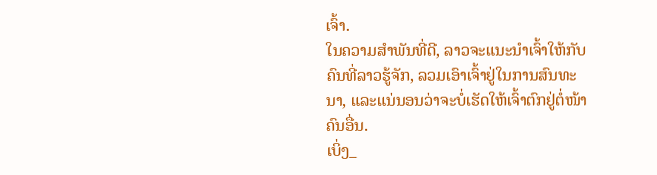ເຈົ້າ.
ໃນຄວາມສຳພັນທີ່ດີ, ລາວຈະແນະນຳເຈົ້າໃຫ້ກັບຄົນທີ່ລາວຮູ້ຈັກ, ລວມເອົາເຈົ້າຢູ່ໃນການສົນທະນາ, ແລະແນ່ນອນວ່າຈະບໍ່ເຮັດໃຫ້ເຈົ້າຕົກຢູ່ຕໍ່ໜ້າຄົນອື່ນ.
ເບິ່ງ_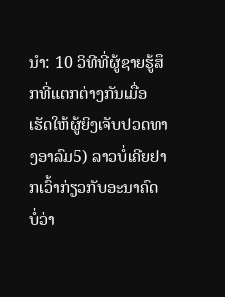ນຳ: 10 ວິທີທີ່ຜູ້ຊາຍຮູ້ສຶກທີ່ແຕກຕ່າງກັນເມື່ອເຮັດໃຫ້ຜູ້ຍິງເຈັບປວດທາງອາລົມ5) ລາວບໍ່ເຄີຍຢາກເວົ້າກ່ຽວກັບອະນາຄົດ
ບໍ່ວ່າ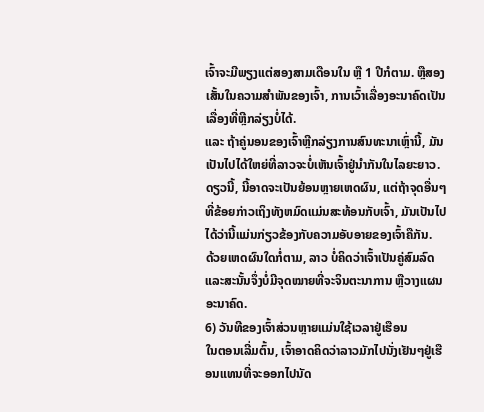ເຈົ້າຈະມີພຽງແຕ່ສອງສາມເດືອນໃນ ຫຼື 1 ປີກໍຕາມ. ຫຼືສອງເສັ້ນໃນຄວາມສຳພັນຂອງເຈົ້າ, ການເວົ້າເລື່ອງອະນາຄົດເປັນເລື່ອງທີ່ຫຼີກລ່ຽງບໍ່ໄດ້.
ແລະ ຖ້າຄູ່ນອນຂອງເຈົ້າຫຼີກລ່ຽງການສົນທະນາເຫຼົ່ານີ້, ມັນເປັນໄປໄດ້ໃຫຍ່ທີ່ລາວຈະບໍ່ເຫັນເຈົ້າຢູ່ນຳກັນໃນໄລຍະຍາວ.
ດຽວນີ້, ນີ້ອາດຈະເປັນຍ້ອນຫຼາຍເຫດຜົນ, ແຕ່ຖ້າຈຸດອື່ນໆທີ່ຂ້ອຍກ່າວເຖິງທັງຫມົດແມ່ນສະທ້ອນກັບເຈົ້າ, ມັນເປັນໄປໄດ້ວ່ານີ້ແມ່ນກ່ຽວຂ້ອງກັບຄວາມອັບອາຍຂອງເຈົ້າຄືກັນ.
ດ້ວຍເຫດຜົນໃດກໍ່ຕາມ, ລາວ ບໍ່ຄິດວ່າເຈົ້າເປັນຄູ່ສົມລົດ ແລະສະນັ້ນຈຶ່ງບໍ່ມີຈຸດໝາຍທີ່ຈະຈິນຕະນາການ ຫຼືວາງແຜນອະນາຄົດ.
6) ວັນທີຂອງເຈົ້າສ່ວນຫຼາຍແມ່ນໃຊ້ເວລາຢູ່ເຮືອນ
ໃນຕອນເລີ່ມຕົ້ນ, ເຈົ້າອາດຄິດວ່າລາວມັກໄປນັ່ງເຢັນໆຢູ່ເຮືອນແທນທີ່ຈະອອກໄປນັດ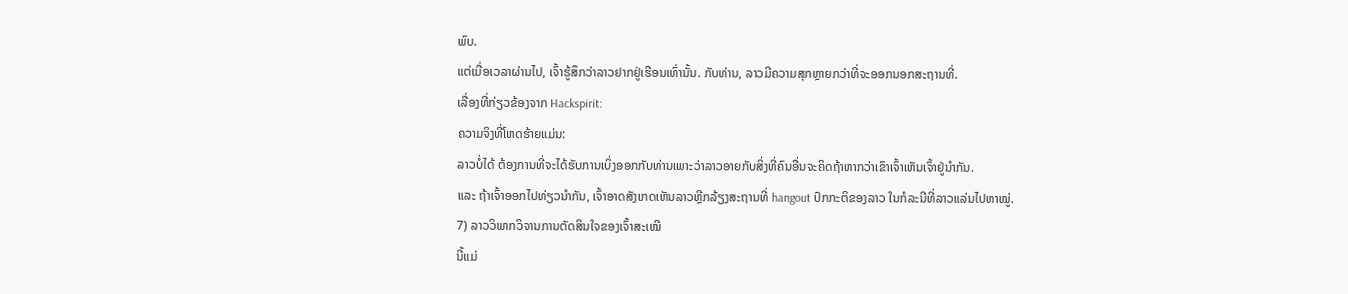ພົບ.
ແຕ່ເມື່ອເວລາຜ່ານໄປ, ເຈົ້າຮູ້ສຶກວ່າລາວຢາກຢູ່ເຮືອນເທົ່ານັ້ນ. ກັບທ່ານ, ລາວມີຄວາມສຸກຫຼາຍກວ່າທີ່ຈະອອກນອກສະຖານທີ່.
ເລື່ອງທີ່ກ່ຽວຂ້ອງຈາກ Hackspirit:
ຄວາມຈິງທີ່ໂຫດຮ້າຍແມ່ນ:
ລາວບໍ່ໄດ້ ຕ້ອງການທີ່ຈະໄດ້ຮັບການເບິ່ງອອກກັບທ່ານເພາະວ່າລາວອາຍກັບສິ່ງທີ່ຄົນອື່ນຈະຄິດຖ້າຫາກວ່າເຂົາເຈົ້າເຫັນເຈົ້າຢູ່ນຳກັນ.
ແລະ ຖ້າເຈົ້າອອກໄປທ່ຽວນຳກັນ, ເຈົ້າອາດສັງເກດເຫັນລາວຫຼີກລ້ຽງສະຖານທີ່ hangout ປົກກະຕິຂອງລາວ ໃນກໍລະນີທີ່ລາວແລ່ນໄປຫາໝູ່.
7) ລາວວິພາກວິຈານການຕັດສິນໃຈຂອງເຈົ້າສະເໝີ
ນີ້ແມ່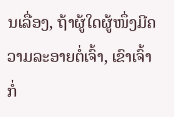ນເລື່ອງ, ຖ້າຜູ້ໃດຜູ້ໜຶ່ງມີຄວາມລະອາຍຕໍ່ເຈົ້າ, ເຂົາເຈົ້າກໍ່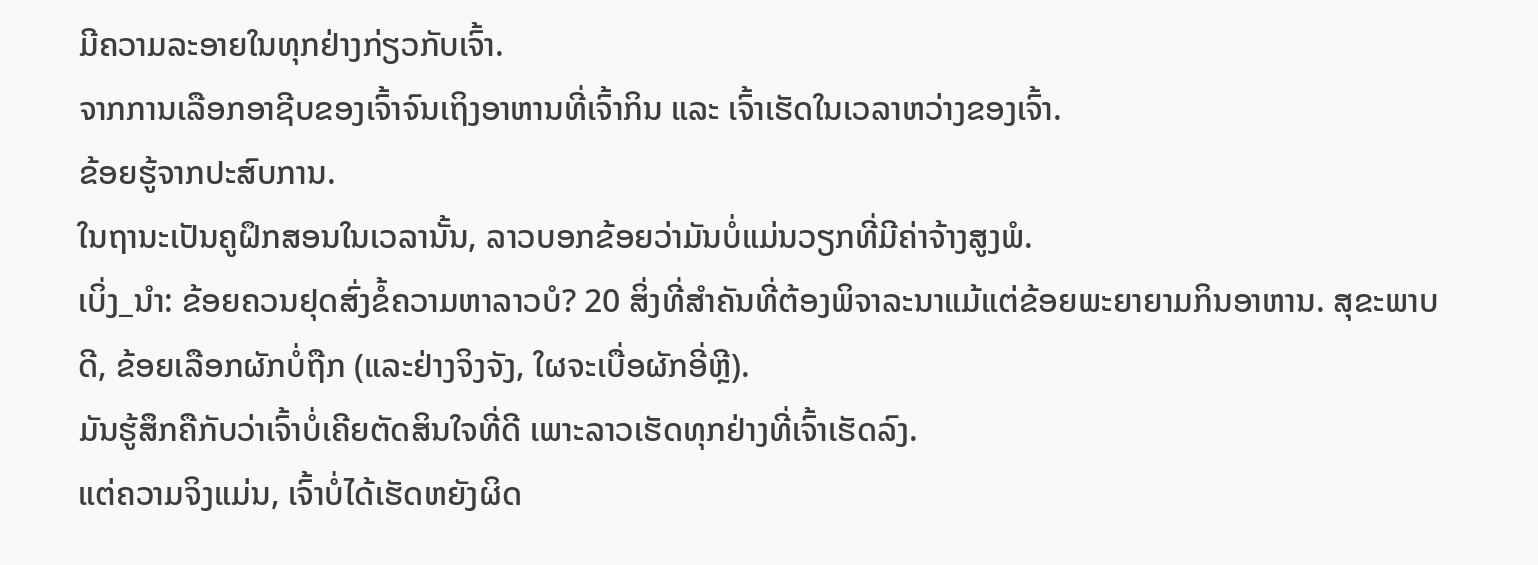ມີຄວາມລະອາຍໃນທຸກຢ່າງກ່ຽວກັບເຈົ້າ.
ຈາກການເລືອກອາຊີບຂອງເຈົ້າຈົນເຖິງອາຫານທີ່ເຈົ້າກິນ ແລະ ເຈົ້າເຮັດໃນເວລາຫວ່າງຂອງເຈົ້າ.
ຂ້ອຍຮູ້ຈາກປະສົບການ.
ໃນຖານະເປັນຄູຝຶກສອນໃນເວລານັ້ນ, ລາວບອກຂ້ອຍວ່າມັນບໍ່ແມ່ນວຽກທີ່ມີຄ່າຈ້າງສູງພໍ.
ເບິ່ງ_ນຳ: ຂ້ອຍຄວນຢຸດສົ່ງຂໍ້ຄວາມຫາລາວບໍ? 20 ສິ່ງທີ່ສໍາຄັນທີ່ຕ້ອງພິຈາລະນາແມ້ແຕ່ຂ້ອຍພະຍາຍາມກິນອາຫານ. ສຸຂະພາບດີ, ຂ້ອຍເລືອກຜັກບໍ່ຖືກ (ແລະຢ່າງຈິງຈັງ, ໃຜຈະເບື່ອຜັກອີ່ຫຼີ).
ມັນຮູ້ສຶກຄືກັບວ່າເຈົ້າບໍ່ເຄີຍຕັດສິນໃຈທີ່ດີ ເພາະລາວເຮັດທຸກຢ່າງທີ່ເຈົ້າເຮັດລົງ.
ແຕ່ຄວາມຈິງແມ່ນ, ເຈົ້າບໍ່ໄດ້ເຮັດຫຍັງຜິດ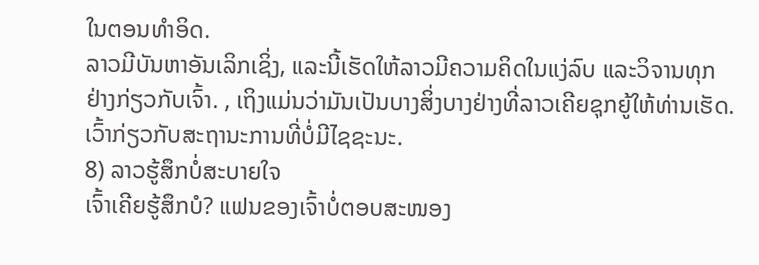ໃນຕອນທໍາອິດ.
ລາວມີບັນຫາອັນເລິກເຊິ່ງ, ແລະນີ້ເຮັດໃຫ້ລາວມີຄວາມຄິດໃນແງ່ລົບ ແລະວິຈານທຸກຢ່າງກ່ຽວກັບເຈົ້າ. , ເຖິງແມ່ນວ່າມັນເປັນບາງສິ່ງບາງຢ່າງທີ່ລາວເຄີຍຊຸກຍູ້ໃຫ້ທ່ານເຮັດ.
ເວົ້າກ່ຽວກັບສະຖານະການທີ່ບໍ່ມີໄຊຊະນະ.
8) ລາວຮູ້ສຶກບໍ່ສະບາຍໃຈ
ເຈົ້າເຄີຍຮູ້ສຶກບໍ? ແຟນຂອງເຈົ້າບໍ່ຕອບສະໜອງ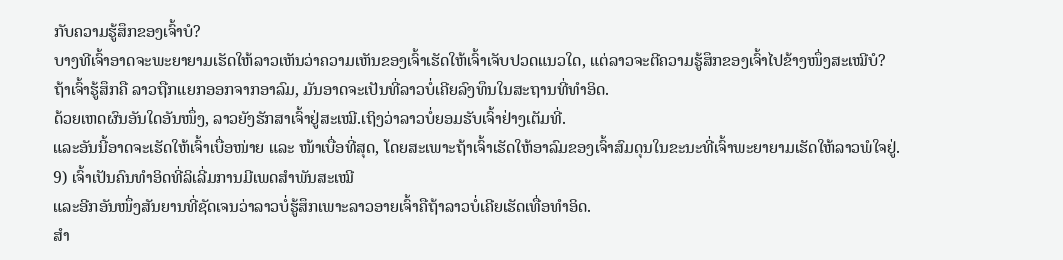ກັບຄວາມຮູ້ສຶກຂອງເຈົ້າບໍ?
ບາງທີເຈົ້າອາດຈະພະຍາຍາມເຮັດໃຫ້ລາວເຫັນວ່າຄວາມເຫັນຂອງເຈົ້າເຮັດໃຫ້ເຈົ້າເຈັບປວດແນວໃດ, ແຕ່ລາວຈະຕີຄວາມຮູ້ສຶກຂອງເຈົ້າໄປຂ້າງໜຶ່ງສະເໝີບໍ?
ຖ້າເຈົ້າຮູ້ສຶກຄື ລາວຖືກແຍກອອກຈາກອາລົມ, ມັນອາດຈະເປັນທີ່ລາວບໍ່ເຄີຍລົງທຶນໃນສະຖານທີ່ທໍາອິດ.
ດ້ວຍເຫດຜົນອັນໃດອັນໜຶ່ງ, ລາວຍັງຮັກສາເຈົ້າຢູ່ສະເໝີ.ເຖິງວ່າລາວບໍ່ຍອມຮັບເຈົ້າຢ່າງເຕັມທີ່.
ແລະອັນນີ້ອາດຈະເຮັດໃຫ້ເຈົ້າເບື່ອໜ່າຍ ແລະ ໜ້າເບື່ອທີ່ສຸດ, ໂດຍສະເພາະຖ້າເຈົ້າເຮັດໃຫ້ອາລົມຂອງເຈົ້າສົມດຸນໃນຂະນະທີ່ເຈົ້າພະຍາຍາມເຮັດໃຫ້ລາວພໍໃຈຢູ່.
9) ເຈົ້າເປັນຄົນທຳອິດທີ່ລິເລີ່ມການມີເພດສຳພັນສະເໝີ
ແລະອີກອັນໜຶ່ງສັນຍານທີ່ຊັດເຈນວ່າລາວບໍ່ຮູ້ສຶກເພາະລາວອາຍເຈົ້າຄືຖ້າລາວບໍ່ເຄີຍເຮັດເທື່ອທຳອິດ.
ສຳ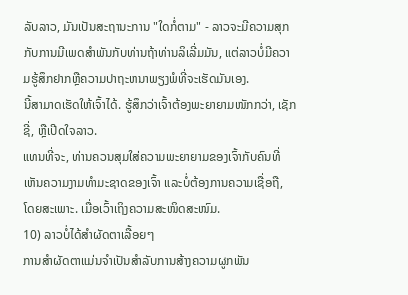ລັບລາວ, ມັນເປັນສະຖານະການ "ໃດກໍ່ຕາມ" - ລາວຈະມີຄວາມສຸກກັບການມີເພດສໍາພັນກັບທ່ານຖ້າທ່ານລິເລີ່ມມັນ, ແຕ່ລາວບໍ່ມີຄວາມຮູ້ສຶກຢາກຫຼືຄວາມປາຖະຫນາພຽງພໍທີ່ຈະເຮັດມັນເອງ.
ນີ້ສາມາດເຮັດໃຫ້ເຈົ້າໄດ້. ຮູ້ສຶກວ່າເຈົ້າຕ້ອງພະຍາຍາມໜັກກວ່າ, ເຊັກຊີ່, ຫຼືເປີດໃຈລາວ.
ແທນທີ່ຈະ, ທ່ານຄວນສຸມໃສ່ຄວາມພະຍາຍາມຂອງເຈົ້າກັບຄົນທີ່ເຫັນຄວາມງາມທໍາມະຊາດຂອງເຈົ້າ ແລະບໍ່ຕ້ອງການຄວາມເຊື່ອຖື, ໂດຍສະເພາະ. ເມື່ອເວົ້າເຖິງຄວາມສະໜິດສະໜົມ.
10) ລາວບໍ່ໄດ້ສຳຜັດຕາເລື້ອຍໆ
ການສຳຜັດຕາແມ່ນຈຳເປັນສຳລັບການສ້າງຄວາມຜູກພັນ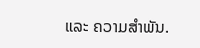ແລະ ຄວາມສຳພັນ.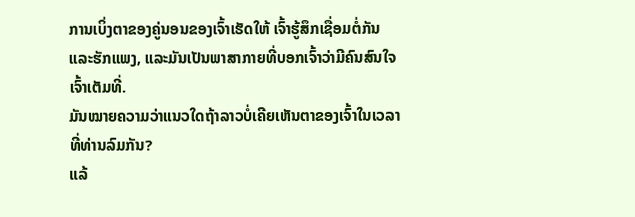ການເບິ່ງຕາຂອງຄູ່ນອນຂອງເຈົ້າເຮັດໃຫ້ ເຈົ້າຮູ້ສຶກເຊື່ອມຕໍ່ກັນ ແລະຮັກແພງ, ແລະມັນເປັນພາສາກາຍທີ່ບອກເຈົ້າວ່າມີຄົນສົນໃຈເຈົ້າເຕັມທີ່.
ມັນໝາຍຄວາມວ່າແນວໃດຖ້າລາວບໍ່ເຄີຍເຫັນຕາຂອງເຈົ້າໃນເວລາທີ່ທ່ານລົມກັນ?
ແລ້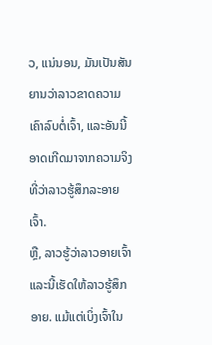ວ, ແນ່ນອນ, ມັນເປັນສັນຍານວ່າລາວຂາດຄວາມເຄົາລົບຕໍ່ເຈົ້າ, ແລະອັນນີ້ອາດເກີດມາຈາກຄວາມຈິງທີ່ວ່າລາວຮູ້ສຶກລະອາຍເຈົ້າ.
ຫຼື, ລາວຮູ້ວ່າລາວອາຍເຈົ້າ ແລະນີ້ເຮັດໃຫ້ລາວຮູ້ສຶກອາຍ. ແມ້ແຕ່ເບິ່ງເຈົ້າໃນ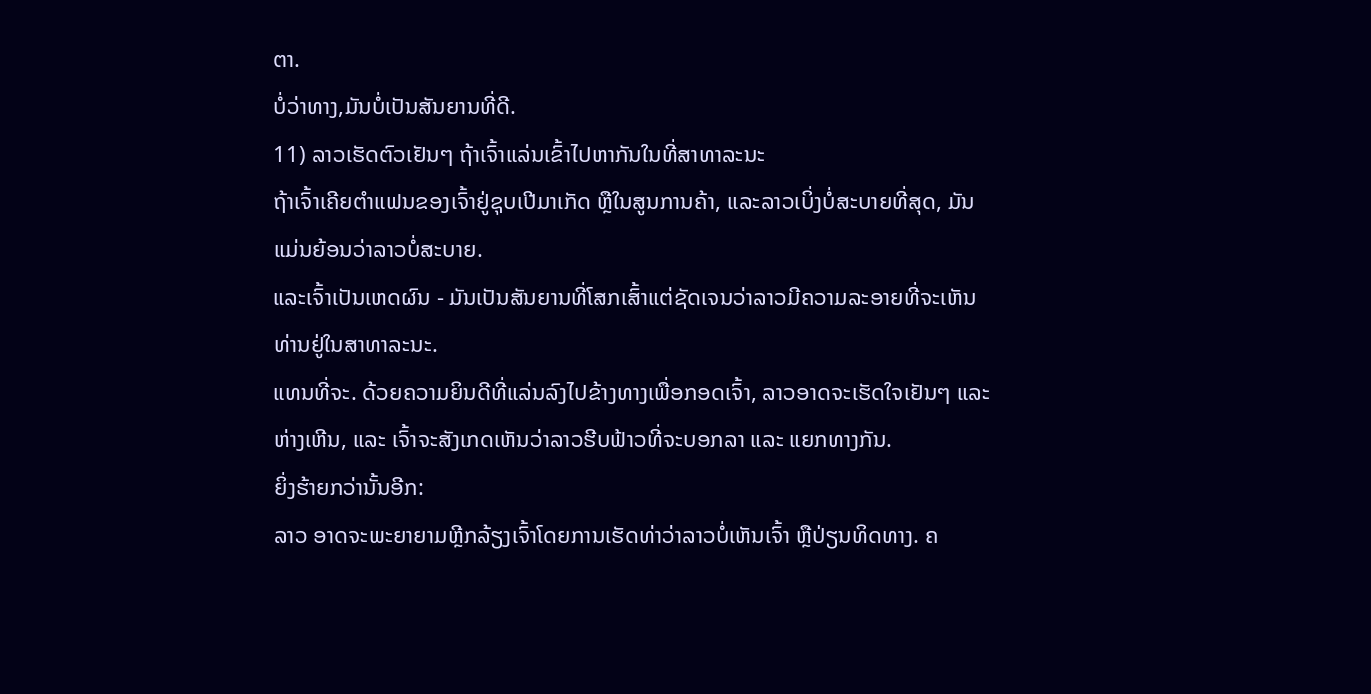ຕາ.
ບໍ່ວ່າທາງ,ມັນບໍ່ເປັນສັນຍານທີ່ດີ.
11) ລາວເຮັດຕົວເຢັນໆ ຖ້າເຈົ້າແລ່ນເຂົ້າໄປຫາກັນໃນທີ່ສາທາລະນະ
ຖ້າເຈົ້າເຄີຍຕຳແຟນຂອງເຈົ້າຢູ່ຊຸບເປີມາເກັດ ຫຼືໃນສູນການຄ້າ, ແລະລາວເບິ່ງບໍ່ສະບາຍທີ່ສຸດ, ມັນແມ່ນຍ້ອນວ່າລາວບໍ່ສະບາຍ.
ແລະເຈົ້າເປັນເຫດຜົນ - ມັນເປັນສັນຍານທີ່ໂສກເສົ້າແຕ່ຊັດເຈນວ່າລາວມີຄວາມລະອາຍທີ່ຈະເຫັນທ່ານຢູ່ໃນສາທາລະນະ.
ແທນທີ່ຈະ. ດ້ວຍຄວາມຍິນດີທີ່ແລ່ນລົງໄປຂ້າງທາງເພື່ອກອດເຈົ້າ, ລາວອາດຈະເຮັດໃຈເຢັນໆ ແລະ ຫ່າງເຫີນ, ແລະ ເຈົ້າຈະສັງເກດເຫັນວ່າລາວຮີບຟ້າວທີ່ຈະບອກລາ ແລະ ແຍກທາງກັນ.
ຍິ່ງຮ້າຍກວ່ານັ້ນອີກ:
ລາວ ອາດຈະພະຍາຍາມຫຼີກລ້ຽງເຈົ້າໂດຍການເຮັດທ່າວ່າລາວບໍ່ເຫັນເຈົ້າ ຫຼືປ່ຽນທິດທາງ. ຄ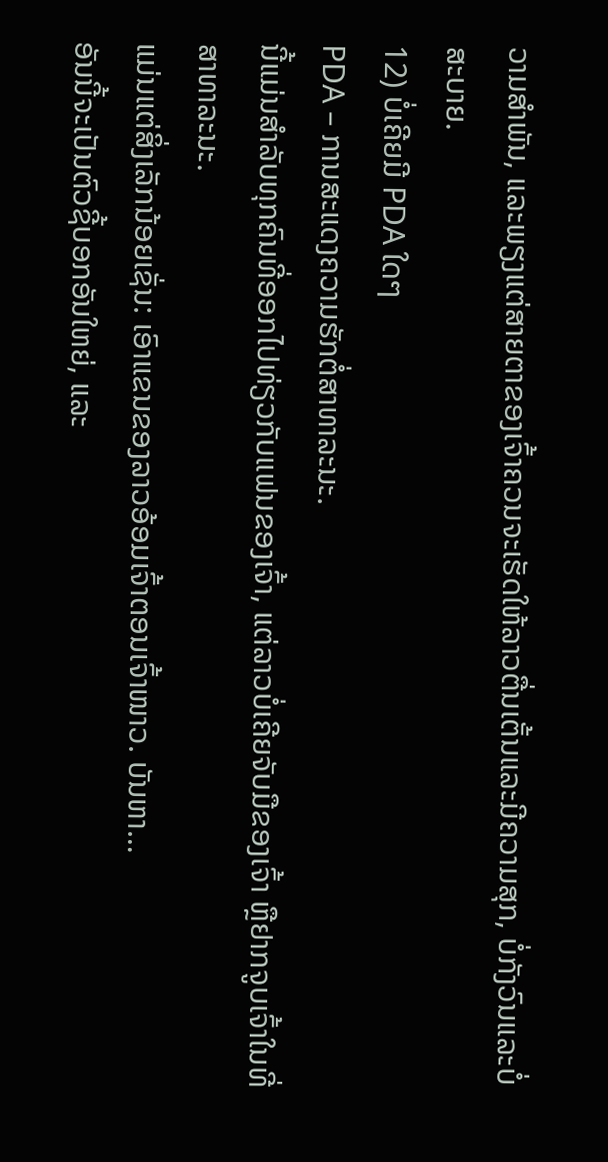ວາມສໍາພັນ, ແລະພຽງແຕ່ສາຍຕາຂອງເຈົ້າຄວນຈະເຮັດໃຫ້ລາວຕື່ນເຕັ້ນແລະມີຄວາມສຸກ, ບໍ່ກັງວົນແລະບໍ່ສະບາຍ.
12) ບໍ່ເຄີຍມີ PDA ໃດໆ
PDA – ການສະແດງຄວາມຮັກຕໍ່ສາທາລະນະ.
ນີ້ແມ່ນສຳລັບທຸກຄົນທີ່ອອກໄປທ່ຽວກັບແຟນຂອງເຈົ້າ, ແຕ່ລາວບໍ່ເຄີຍຈັບມືຂອງເຈົ້າ ຫຼືຢາກຈູບເຈົ້າໃນທີ່ສາທາລະນະ.
ແມ່ນແຕ່ສິ່ງເລັກນ້ອຍເຊັ່ນ: ເອົາແຂນຂອງລາວອ້ອມເຈົ້າຕອນເຈົ້າໜາວ. ບັນຫາ…
ອັນນີ້ຈະເປັນຕົວຊີ້ບອກອັນໃຫຍ່, ແລະ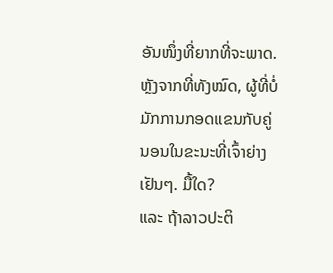ອັນໜຶ່ງທີ່ຍາກທີ່ຈະພາດ.
ຫຼັງຈາກທີ່ທັງໝົດ, ຜູ້ທີ່ບໍ່ມັກການກອດແຂນກັບຄູ່ນອນໃນຂະນະທີ່ເຈົ້າຍ່າງເຢັນໆ. ມື້ໃດ?
ແລະ ຖ້າລາວປະຕິ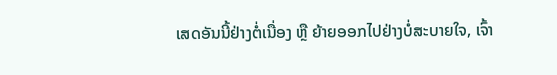ເສດອັນນີ້ຢ່າງຕໍ່ເນື່ອງ ຫຼື ຍ້າຍອອກໄປຢ່າງບໍ່ສະບາຍໃຈ, ເຈົ້າ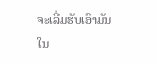ຈະເລີ່ມຮັບເອົາມັນໃນ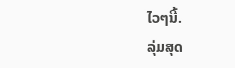ໄວໆນີ້.
ລຸ່ມສຸດ